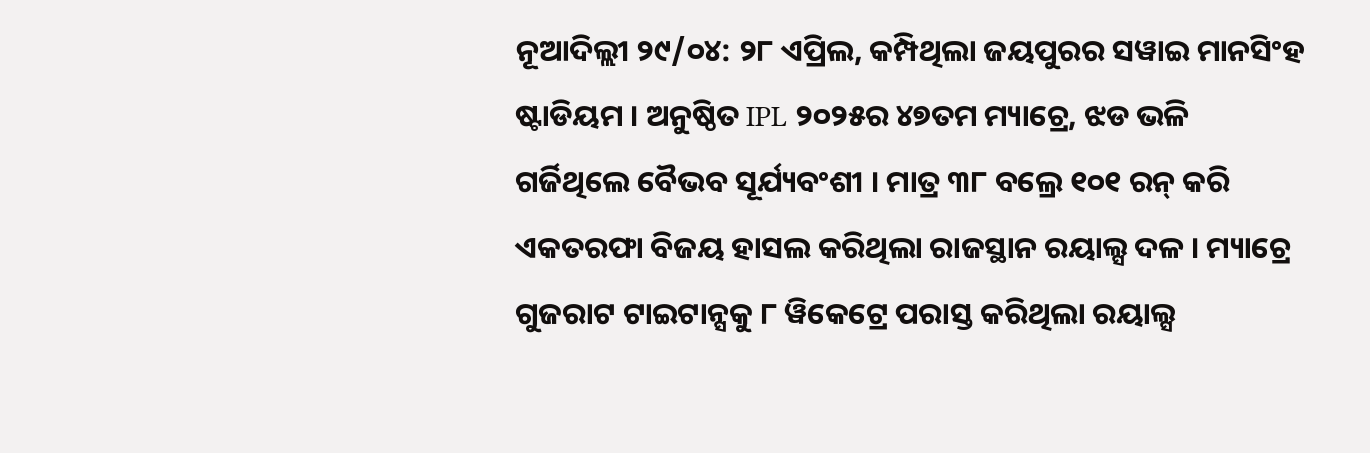ନୂଆଦିଲ୍ଲୀ ୨୯/୦୪: ୨୮ ଏପ୍ରିଲ, କମ୍ପିଥିଲା ଜୟପୁରର ସୱାଇ ମାନସିଂହ ଷ୍ଟାଡିୟମ । ଅନୁଷ୍ଠିତ IPL ୨୦୨୫ର ୪୭ତମ ମ୍ୟାଚ୍ରେ, ଝଡ ଭଳି ଗର୍ଜିଥିଲେ ବୈଭବ ସୂର୍ଯ୍ୟବଂଶୀ । ମାତ୍ର ୩୮ ବଲ୍ରେ ୧୦୧ ରନ୍ କରି ଏକତରଫା ବିଜୟ ହାସଲ କରିଥିଲା ରାଜସ୍ଥାନ ରୟାଲ୍ସ ଦଳ । ମ୍ୟାଚ୍ରେ ଗୁଜରାଟ ଟାଇଟାନ୍ସକୁ ୮ ୱିକେଟ୍ରେ ପରାସ୍ତ କରିଥିଲା ରୟାଲ୍ସ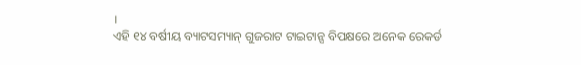।
ଏହି ୧୪ ବର୍ଷୀୟ ବ୍ୟାଟସମ୍ୟାନ୍ ଗୁଜରାଟ ଟାଇଟାନ୍ସ ବିପକ୍ଷରେ ଅନେକ ରେକର୍ଡ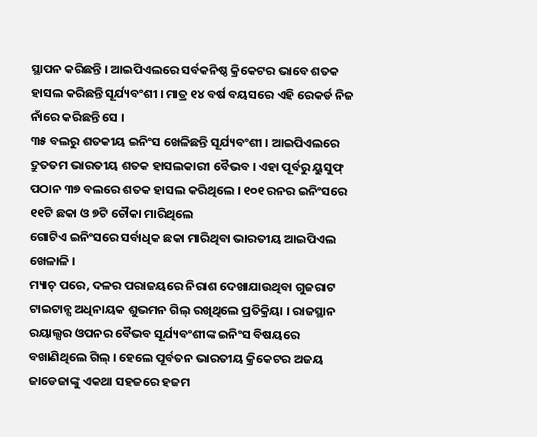ସ୍ଥାପନ କରିଛନ୍ତି । ଆଇପିଏଲରେ ସର୍ବକନିଷ୍ଠ କ୍ରିକେଟର ଭାବେ ଶତକ ହାସଲ କରିଛନ୍ତି ସୂର୍ଯ୍ୟବଂଶୀ । ମାତ୍ର ୧୪ ବର୍ଷ ବୟସରେ ଏହି ରେକର୍ଡ ନିଜ ନାଁରେ କରିଛନ୍ତି ସେ ।
୩୫ ବଲରୁ ଶତକୀୟ ଇନିଂସ ଖେଳିଛନ୍ତି ସୂର୍ଯ୍ୟବଂଶୀ । ଆଇପିଏଲରେ ଦ୍ରୁତତମ ଭାରତୀୟ ଶତକ ହାସଲକାରୀ ବୈଭବ । ଏହା ପୂର୍ବରୁ ୟୁସୁଫ୍ ପଠାନ ୩୭ ବଲରେ ଶତକ ହାସଲ କରିଥିଲେ । ୧୦୧ ରନର ଇନିଂସରେ ୧୧ଟି ଛକା ଓ ୭ଟି ଚୌକା ମାରିଥିଲେ
ଗୋଟିଏ ଇନିଂସରେ ସର୍ବାଧିକ ଛକା ମାରିଥିବା ଭାରତୀୟ ଆଇପିଏଲ ଖେଳାଳି ।
ମ୍ୟାଚ୍ ପରେ, ଦଳର ପରାଜୟରେ ନିରାଶ ଦେଖାଯାଉଥିବା ଗୁଜରାଟ ଟାଇଟାନ୍ସ ଅଧିନାୟକ ଶୁଭମନ ଗିଲ୍ ରଖିଥିଲେ ପ୍ରତିକ୍ରିୟା । ରାଜସ୍ଥାନ ରୟାଲ୍ସର ଓପନର ବୈଭବ ସୂର୍ଯ୍ୟବଂଶୀଙ୍କ ଇନିଂସ ବିଷୟରେ ବଖାଣିଥିଲେ ଗିଲ୍ । ହେଲେ ପୂର୍ବତନ ଭାରତୀୟ କ୍ରିକେଟର ଅଜୟ ଜାଡେଜାଙ୍କୁ ଏକଥା ସହଜରେ ହଜମ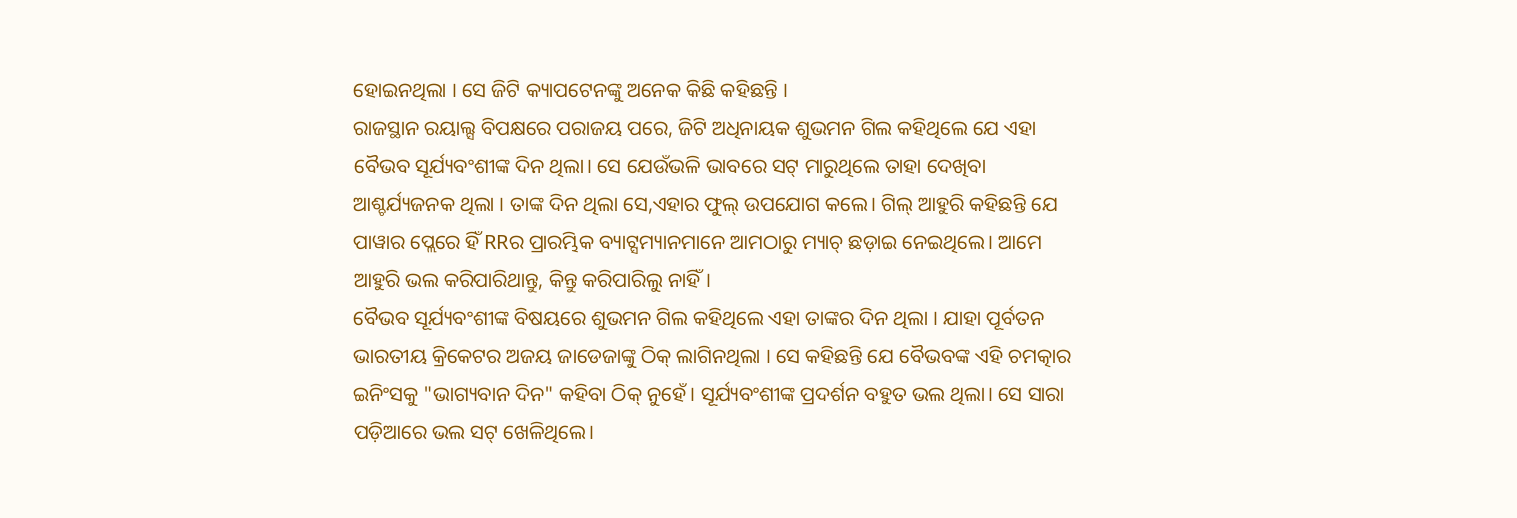ହୋଇନଥିଲା । ସେ ଜିଟି କ୍ୟାପଟେନଙ୍କୁ ଅନେକ କିଛି କହିଛନ୍ତି ।
ରାଜସ୍ଥାନ ରୟାଲ୍ସ ବିପକ୍ଷରେ ପରାଜୟ ପରେ, ଜିଟି ଅଧିନାୟକ ଶୁଭମନ ଗିଲ କହିଥିଲେ ଯେ ଏହା ବୈଭବ ସୂର୍ଯ୍ୟବଂଶୀଙ୍କ ଦିନ ଥିଲା। ସେ ଯେଉଁଭଳି ଭାବରେ ସଟ୍ ମାରୁଥିଲେ ତାହା ଦେଖିବା ଆଶ୍ଚର୍ଯ୍ୟଜନକ ଥିଲା । ତାଙ୍କ ଦିନ ଥିଲା ସେ,ଏହାର ଫୁଲ୍ ଉପଯୋଗ କଲେ। ଗିଲ୍ ଆହୁରି କହିଛନ୍ତି ଯେ ପାୱାର ପ୍ଲେରେ ହିଁ RRର ପ୍ରାରମ୍ଭିକ ବ୍ୟାଟ୍ସମ୍ୟାନମାନେ ଆମଠାରୁ ମ୍ୟାଚ୍ ଛଡ଼ାଇ ନେଇଥିଲେ। ଆମେ ଆହୁରି ଭଲ କରିପାରିଥାନ୍ତୁ, କିନ୍ତୁ କରିପାରିଲୁ ନାହିଁ।
ବୈଭବ ସୂର୍ଯ୍ୟବଂଶୀଙ୍କ ବିଷୟରେ ଶୁଭମନ ଗିଲ କହିଥିଲେ ଏହା ତାଙ୍କର ଦିନ ଥିଲା । ଯାହା ପୂର୍ବତନ ଭାରତୀୟ କ୍ରିକେଟର ଅଜୟ ଜାଡେଜାଙ୍କୁ ଠିକ୍ ଲାଗିନଥିଲା । ସେ କହିଛନ୍ତି ଯେ ବୈଭବଙ୍କ ଏହି ଚମତ୍କାର ଇନିଂସକୁ "ଭାଗ୍ୟବାନ ଦିନ" କହିବା ଠିକ୍ ନୁହେଁ। ସୂର୍ଯ୍ୟବଂଶୀଙ୍କ ପ୍ରଦର୍ଶନ ବହୁତ ଭଲ ଥିଲା। ସେ ସାରା ପଡ଼ିଆରେ ଭଲ ସଟ୍ ଖେଳିଥିଲେ।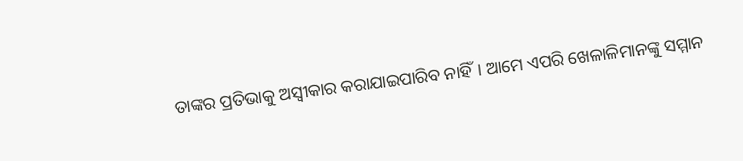ତାଙ୍କର ପ୍ରତିଭାକୁ ଅସ୍ୱୀକାର କରାଯାଇପାରିବ ନାହିଁ। ଆମେ ଏପରି ଖେଳାଳିମାନଙ୍କୁ ସମ୍ମାନ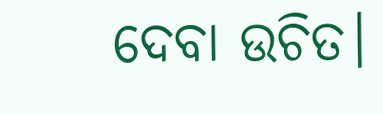ଦେବା ଉଚିତ।